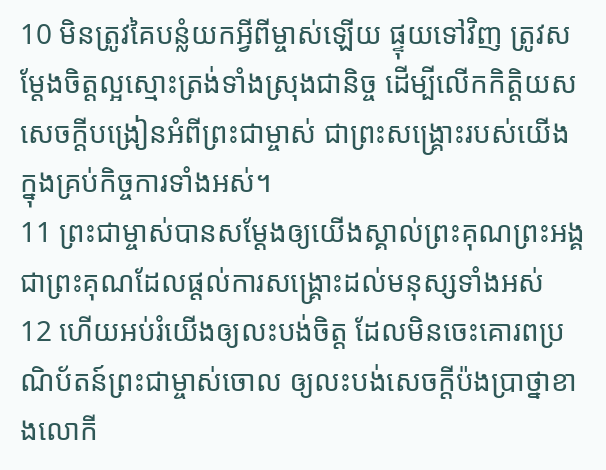10 មិនត្រូវគៃបន្លំយកអ្វីពីម្ចាស់ឡើយ ផ្ទុយទៅវិញ ត្រូវសម្តែងចិត្តល្អស្មោះត្រង់ទាំងស្រុងជានិច្ច ដើម្បីលើកកិត្តិយសសេចក្ដីបង្រៀនអំពីព្រះជាម្ចាស់ ជាព្រះសង្គ្រោះរបស់យើង ក្នុងគ្រប់កិច្ចការទាំងអស់។
11 ព្រះជាម្ចាស់បានសម្តែងឲ្យយើងស្គាល់ព្រះគុណព្រះអង្គ ជាព្រះគុណដែលផ្ដល់ការសង្គ្រោះដល់មនុស្សទាំងអស់
12 ហើយអប់រំយើងឲ្យលះបង់ចិត្ត ដែលមិនចេះគោរពប្រណិប័តន៍ព្រះជាម្ចាស់ចោល ឲ្យលះបង់សេចក្ដីប៉ងប្រាថ្នាខាងលោកី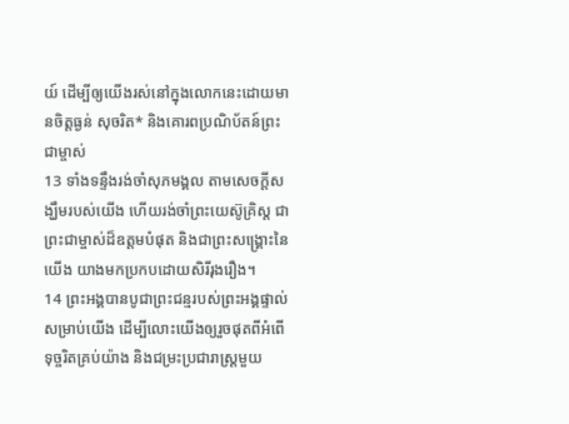យ៍ ដើម្បីឲ្យយើងរស់នៅក្នុងលោកនេះដោយមានចិត្តធ្ងន់ សុចរិត* និងគោរពប្រណិប័តន៍ព្រះជាម្ចាស់
13 ទាំងទន្ទឹងរង់ចាំសុភមង្គល តាមសេចក្ដីសង្ឃឹមរបស់យើង ហើយរង់ចាំព្រះយេស៊ូគ្រិស្ដ ជាព្រះជាម្ចាស់ដ៏ឧត្ដមបំផុត និងជាព្រះសង្គ្រោះនៃយើង យាងមកប្រកបដោយសិរីរុងរឿង។
14 ព្រះអង្គបានបូជាព្រះជន្មរបស់ព្រះអង្គផ្ទាល់សម្រាប់យើង ដើម្បីលោះយើងឲ្យរួចផុតពីអំពើទុច្ចរិតគ្រប់យ៉ាង និងជម្រះប្រជារាស្ត្រមួយ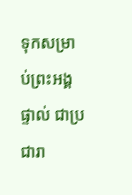ទុកសម្រាប់ព្រះអង្គផ្ទាល់ ជាប្រជារា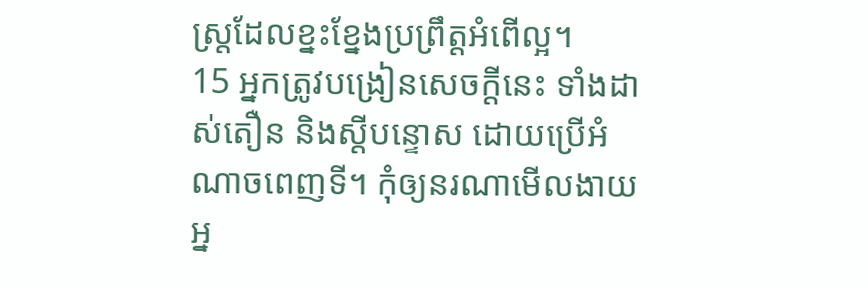ស្ត្រដែលខ្នះខ្នែងប្រព្រឹត្តអំពើល្អ។
15 អ្នកត្រូវបង្រៀនសេចក្ដីនេះ ទាំងដាស់តឿន និងស្ដីបន្ទោស ដោយប្រើអំណាចពេញទី។ កុំឲ្យនរណាមើលងាយអ្ន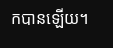កបានឡើយ។